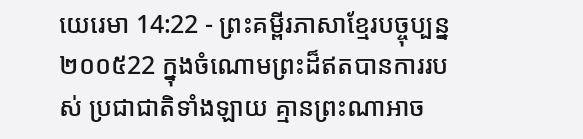យេរេមា 14:22 - ព្រះគម្ពីរភាសាខ្មែរបច្ចុប្បន្ន ២០០៥22 ក្នុងចំណោមព្រះដ៏ឥតបានការរបស់ ប្រជាជាតិទាំងឡាយ គ្មានព្រះណាអាច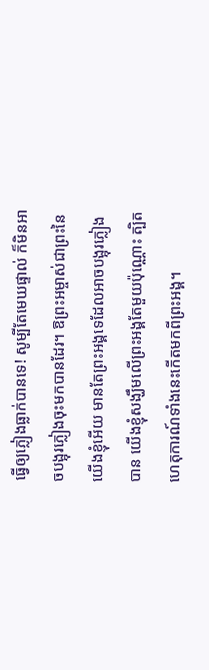ធ្វើឲ្យភ្លៀងធ្លាក់បានទេ! សូម្បីតែមេឃផ្ទាល់ ក៏មិនអាចបង្អុរភ្លៀងចុះមកបានដែរ។ ឱព្រះអម្ចាស់ជាព្រះនៃយើងខ្ញុំអើយ មានតែព្រះអង្គទេដែលអាចបង្អុរភ្លៀងបាន យើងខ្ញុំសង្ឃឹមលើព្រះអង្គតែមួយប៉ុណ្ណោះ ត្បិតហេតុការណ៍ទាំងនេះកើតមកពីព្រះអង្គ។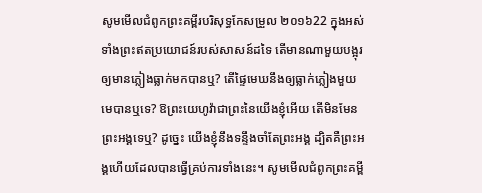សូមមើលជំពូកព្រះគម្ពីរបរិសុទ្ធកែសម្រួល ២០១៦22 ក្នុងអស់ទាំងព្រះឥតប្រយោជន៍របស់សាសន៍ដទៃ តើមានណាមួយបង្អុរឲ្យមានភ្លៀងធ្លាក់មកបានឬ? តើផ្ទៃមេឃនឹងឲ្យធ្លាក់ភ្លៀងមួយមេបានឬទេ? ឱព្រះយេហូវ៉ាជាព្រះនៃយើងខ្ញុំអើយ តើមិនមែនព្រះអង្គទេឬ? ដូច្នេះ យើងខ្ញុំនឹងទន្ទឹងចាំតែព្រះអង្គ ដ្បិតគឺព្រះអង្គហើយដែលបានធ្វើគ្រប់ការទាំងនេះ។ សូមមើលជំពូកព្រះគម្ពី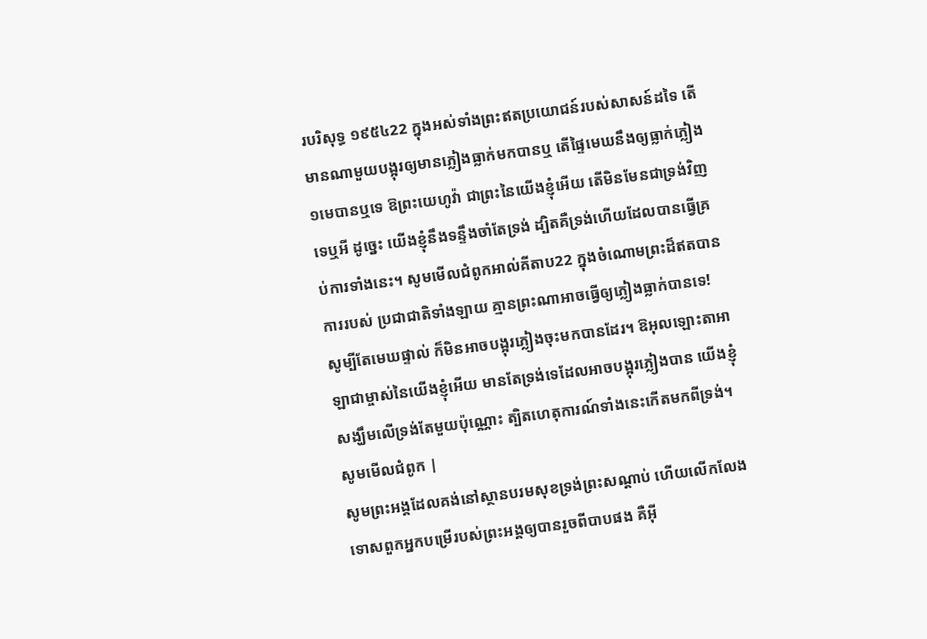របរិសុទ្ធ ១៩៥៤22 ក្នុងអស់ទាំងព្រះឥតប្រយោជន៍របស់សាសន៍ដទៃ តើមានណាមួយបង្អុរឲ្យមានភ្លៀងធ្លាក់មកបានឬ តើផ្ទៃមេឃនឹងឲ្យធ្លាក់ភ្លៀង១មេបានឬទេ ឱព្រះយេហូវ៉ា ជាព្រះនៃយើងខ្ញុំអើយ តើមិនមែនជាទ្រង់វិញទេឬអី ដូច្នេះ យើងខ្ញុំនឹងទន្ទឹងចាំតែទ្រង់ ដ្បិតគឺទ្រង់ហើយដែលបានធ្វើគ្រប់ការទាំងនេះ។ សូមមើលជំពូកអាល់គីតាប22 ក្នុងចំណោមព្រះដ៏ឥតបានការរបស់ ប្រជាជាតិទាំងឡាយ គ្មានព្រះណាអាចធ្វើឲ្យភ្លៀងធ្លាក់បានទេ! សូម្បីតែមេឃផ្ទាល់ ក៏មិនអាចបង្អុរភ្លៀងចុះមកបានដែរ។ ឱអុលឡោះតាអាឡាជាម្ចាស់នៃយើងខ្ញុំអើយ មានតែទ្រង់ទេដែលអាចបង្អុរភ្លៀងបាន យើងខ្ញុំសង្ឃឹមលើទ្រង់តែមួយប៉ុណ្ណោះ ត្បិតហេតុការណ៍ទាំងនេះកើតមកពីទ្រង់។ សូមមើលជំពូក |
សូមព្រះអង្គដែលគង់នៅស្ថានបរមសុខទ្រង់ព្រះសណ្ដាប់ ហើយលើកលែងទោសពួកអ្នកបម្រើរបស់ព្រះអង្គឲ្យបានរួចពីបាបផង គឺអ៊ី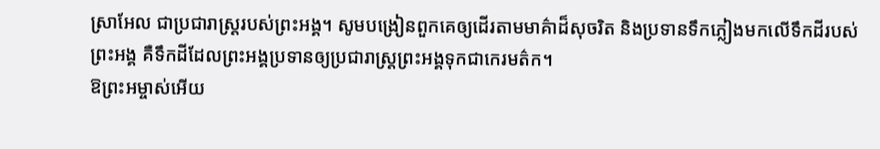ស្រាអែល ជាប្រជារាស្ត្ររបស់ព្រះអង្គ។ សូមបង្រៀនពួកគេឲ្យដើរតាមមាគ៌ាដ៏សុចរិត និងប្រទានទឹកភ្លៀងមកលើទឹកដីរបស់ព្រះអង្គ គឺទឹកដីដែលព្រះអង្គប្រទានឲ្យប្រជារាស្ត្រព្រះអង្គទុកជាកេរមត៌ក។
ឱព្រះអម្ចាស់អើយ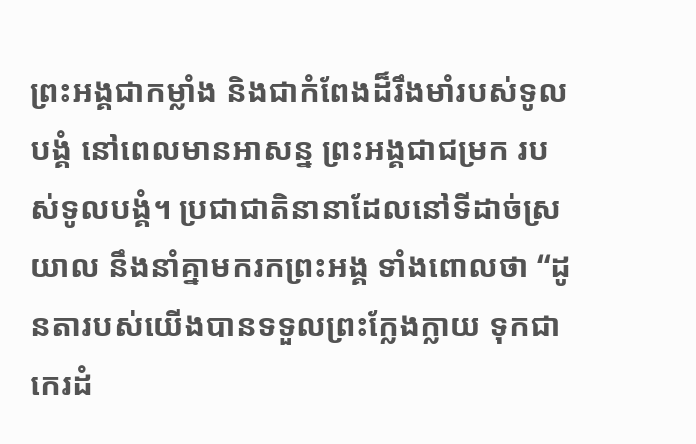ព្រះអង្គជាកម្លាំង និងជាកំពែងដ៏រឹងមាំរបស់ទូលបង្គំ នៅពេលមានអាសន្ន ព្រះអង្គជាជម្រក របស់ទូលបង្គំ។ ប្រជាជាតិនានាដែលនៅទីដាច់ស្រយាល នឹងនាំគ្នាមករកព្រះអង្គ ទាំងពោលថា “ដូនតារបស់យើងបានទទួលព្រះក្លែងក្លាយ ទុកជាកេរដំ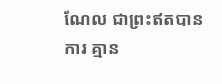ណែល ជាព្រះឥតបានការ គ្មាន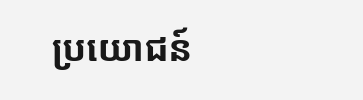ប្រយោជន៍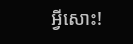អ្វីសោះ!